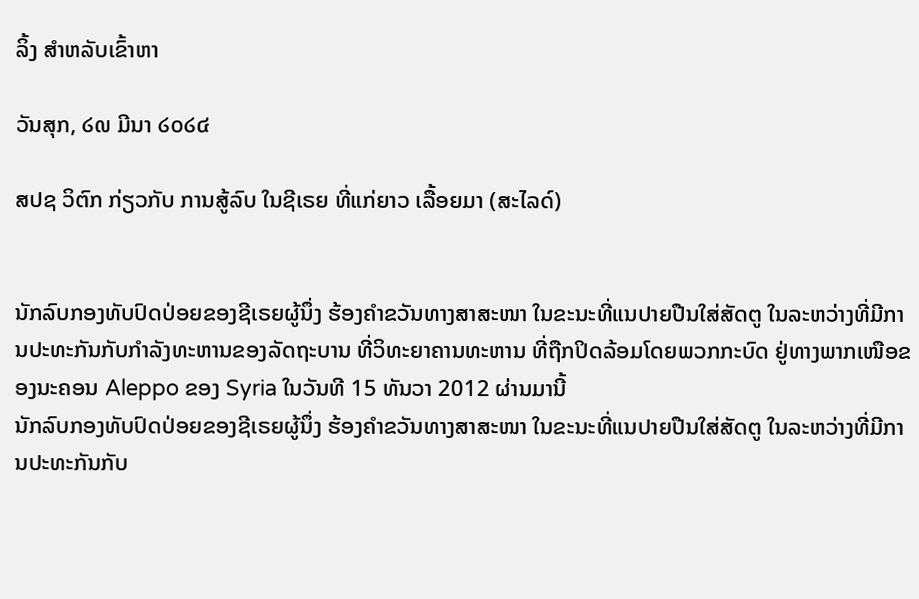ລິ້ງ ສຳຫລັບເຂົ້າຫາ

ວັນສຸກ, ໒໙ ມີນາ ໒໐໒໔

ສປຊ ວິຕົກ ກ່ຽວກັບ ການສູ້ລົບ ໃນຊີເຣຍ ທີ່ແກ່ຍາວ ເລື້ອຍມາ (ສະໄລດ໌)


ນັກລົບກອງທັບປົດປ່ອຍຂອງຊີເຣຍຜູ້ນຶ່ງ ຮ້ອງຄໍາຂວັນທາງສາສະໜາ ໃນຂະນະທີ່ແນປາຍປືນໃສ່ສັດຕູ ໃນລະຫວ່າງທີ່ມີການປະທະກັນກັບກໍາລັງທະຫານຂອງລັດຖະບານ ທີ່ວິທະຍາຄານທະຫານ ທີ່ຖືກປິດລ້ອມໂດຍພວກກະບົດ ຢູ່ທາງພາກເໜືອຂອງນະຄອນ Aleppo ຂອງ Syria ໃນວັນທີ 15 ທັນວາ 2012 ຜ່ານມານີ້
ນັກລົບກອງທັບປົດປ່ອຍຂອງຊີເຣຍຜູ້ນຶ່ງ ຮ້ອງຄໍາຂວັນທາງສາສະໜາ ໃນຂະນະທີ່ແນປາຍປືນໃສ່ສັດຕູ ໃນລະຫວ່າງທີ່ມີການປະທະກັນກັບ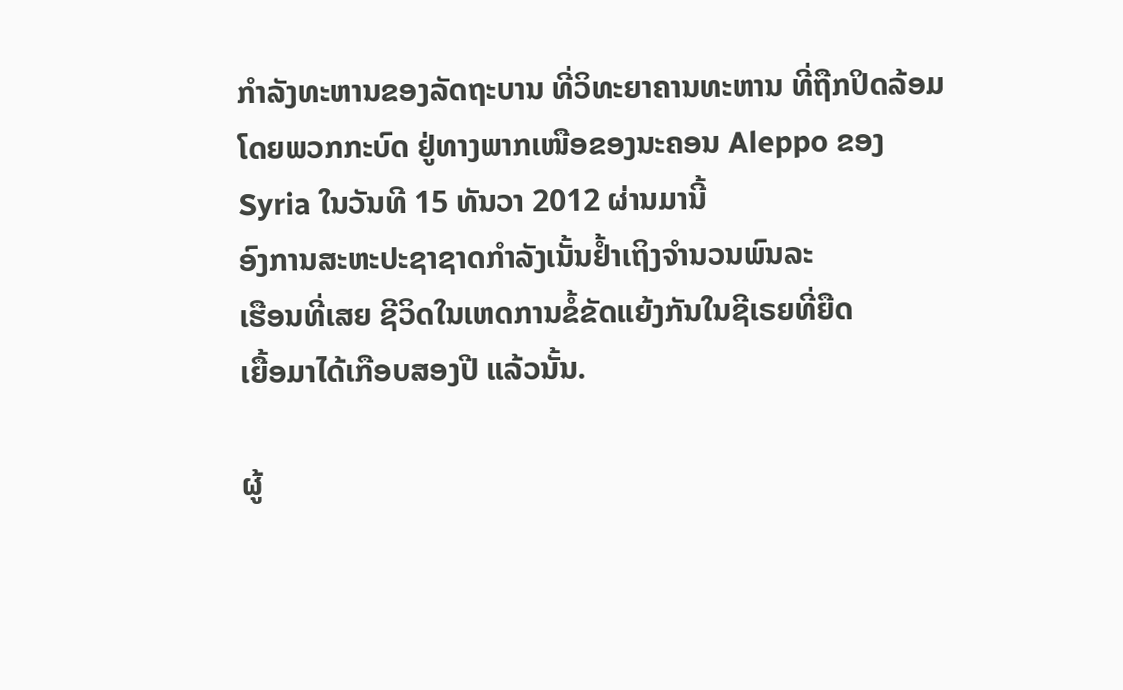ກໍາລັງທະຫານຂອງລັດຖະບານ ທີ່ວິທະຍາຄານທະຫານ ທີ່ຖືກປິດລ້ອມໂດຍພວກກະບົດ ຢູ່ທາງພາກເໜືອຂອງນະຄອນ Aleppo ຂອງ Syria ໃນວັນທີ 15 ທັນວາ 2012 ຜ່ານມານີ້
ອົງການສະຫະປະຊາຊາດກໍາລັງເນັ້ນຢໍ້າເຖິງຈໍານວນພົນລະ
ເຮືອນທີ່ເສຍ ຊີວິດໃນເຫດການຂໍ້ຂັດແຍ້ງກັນໃນຊີເຣຍທີ່ຍືດ
ເຍື້ອມາໄດ້ເກືອບສອງປີ ແລ້ວນັ້ນ.

ຜູ້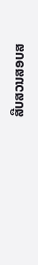ສືບສວນສອບສ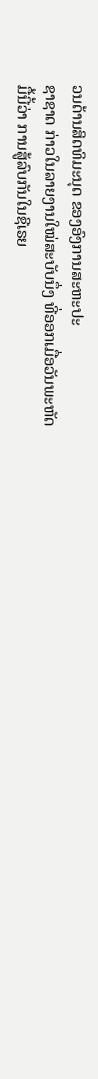ວນດ້ານສິດທິມະນຸດ ຂອງອົງການສະຫະປະ
ຊາຊາດ ກ່າວໃນລາຍງານໃໝ່ສະບັບນຶ່ງ ທີ່ອອກເມື່ອວັນພະຫັດ
ມື້ນີ້ວ່າ ການສູ້ລົບກັນໃນຊີເຣຍ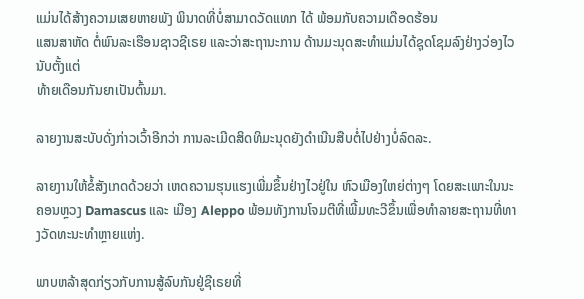ແມ່ນໄດ້ສ້າງຄວາມເສຍຫາຍພັງ ພິນາດທີ່ບໍ່ສາມາດວັດແທກ ໄດ້ ພ້ອມກັບຄວາມເດືອດຮ້ອນ
ແສນສາຫັດ ຕໍ່ພົນລະເຮືອນຊາວຊີເຣຍ ແລະວ່າສະຖານະການ ດ້ານມະນຸດສະທໍາແມ່ນໄດ້ຊຸດໂຊມລົງຢ່າງວ່ອງໄວ ນັບຕັ້ງແຕ່
ທ້າຍເດືອນກັນຍາເປັນຕົ້ນມາ.

ລາຍງານສະບັບດັ່ງກ່າວເວົ້າອີກວ່າ ການລະເມີດສິດທິມະນຸດຍັງດຳເນີນສືບຕໍ່ໄປຢ່າງບໍ່ລົດລະ.

ລາຍງານໃຫ້ຂໍ້ສັງເກດດ້ວຍວ່າ ເຫດຄວາມຮຸນແຮງເພີ່ມຂຶ້ນຢ່າງໄວຢູ່ໃນ ຫົວເມືອງໃຫຍ່ຕ່າງໆ ໂດຍສະເພາະໃນນະຄອນຫຼວງ Damascus ແລະ ເມືອງ Aleppo ພ້ອມທັງການໂຈມຕີທີ່ເພີ້ມທະວີຂຶ້ນເພື່ອທໍາລາຍສະຖານທີ່ທາງວັດທະນະທໍາຫຼາຍແຫ່ງ.

ພາບຫລ້າສຸດກ່ຽວກັບການສູ້ລົບກັນຢູ່ຊີເຣຍທີ່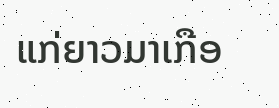ແກ່ຍາວມາເກືອ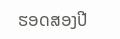ຮອດສອງປີ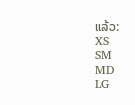ແລ້ວ:
XS
SM
MD
LG